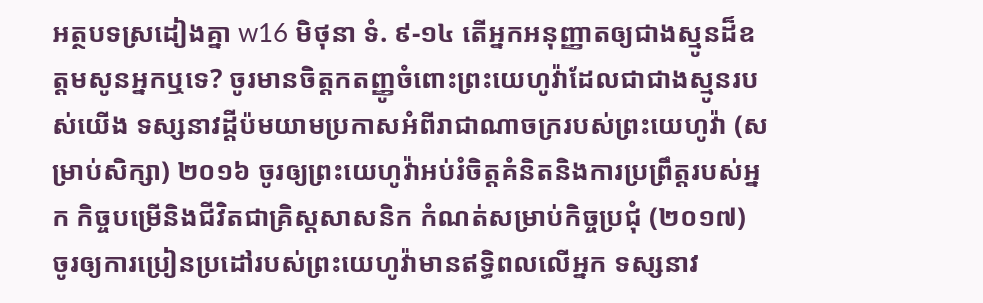អត្ថបទស្រដៀងគ្នា w16 មិថុនា ទំ. ៩-១៤ តើអ្នកអនុញ្ញាតឲ្យជាងស្មូនដ៏ឧត្តមសូនអ្នកឬទេ? ចូរមានចិត្តកតញ្ញូចំពោះព្រះយេហូវ៉ាដែលជាជាងស្មូនរបស់យើង ទស្សនាវដ្ដីប៉មយាមប្រកាសអំពីរាជាណាចក្ររបស់ព្រះយេហូវ៉ា (សម្រាប់សិក្សា) ២០១៦ ចូរឲ្យព្រះយេហូវ៉ាអប់រំចិត្តគំនិតនិងការប្រព្រឹត្តរបស់អ្នក កិច្ចបម្រើនិងជីវិតជាគ្រិស្តសាសនិក កំណត់សម្រាប់កិច្ចប្រជុំ (២០១៧) ចូរឲ្យការប្រៀនប្រដៅរបស់ព្រះយេហូវ៉ាមានឥទ្ធិពលលើអ្នក ទស្សនាវ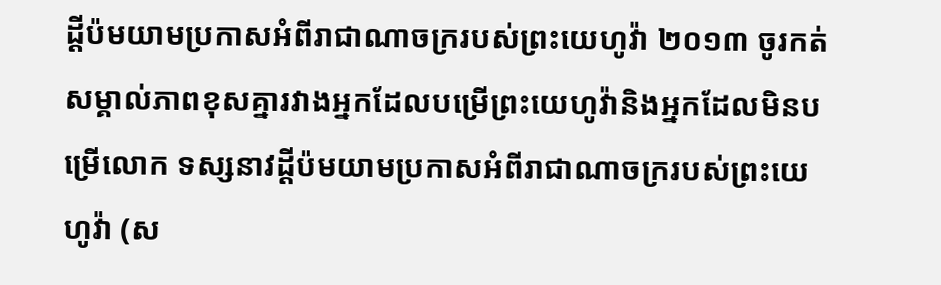ដ្ដីប៉មយាមប្រកាសអំពីរាជាណាចក្ររបស់ព្រះយេហូវ៉ា ២០១៣ ចូរកត់សម្គាល់ភាពខុសគ្នារវាងអ្នកដែលបម្រើព្រះយេហូវ៉ានិងអ្នកដែលមិនបម្រើលោក ទស្សនាវដ្ដីប៉មយាមប្រកាសអំពីរាជាណាចក្ររបស់ព្រះយេហូវ៉ា (ស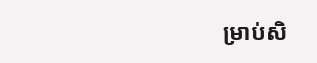ម្រាប់សិ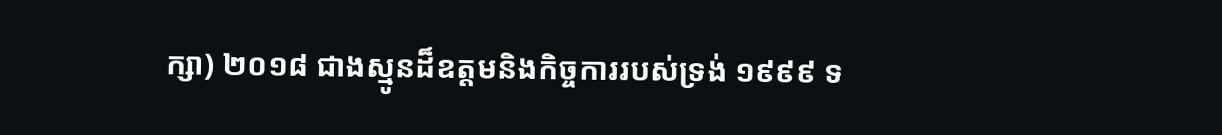ក្សា) ២០១៨ ជាងស្មូនដ៏ឧត្តមនិងកិច្ចការរបស់ទ្រង់ ១៩៩៩ ទ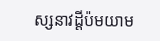ស្សនាវដ្ដីប៉មយាម